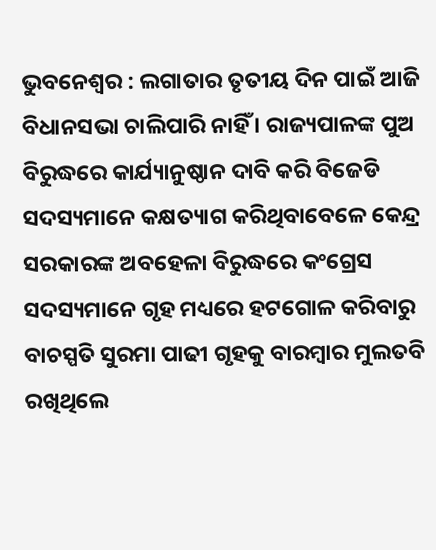ଭୁବନେଶ୍ୱର : ଲଗାତାର ତୃତୀୟ ଦିନ ପାଇଁ ଆଜି ବିଧାନସଭା ଚାଲିପାରି ନାହିଁ । ରାଜ୍ୟପାଳଙ୍କ ପୁଅ ବିରୁଦ୍ଧରେ କାର୍ଯ୍ୟାନୁଷ୍ଠାନ ଦାବି କରି ବିଜେଡି ସଦସ୍ୟମାନେ କକ୍ଷତ୍ୟାଗ କରିଥିବାବେଳେ କେନ୍ଦ୍ର ସରକାରଙ୍କ ଅବହେଳା ବିରୁଦ୍ଧରେ କଂଗ୍ରେସ ସଦସ୍ୟମାନେ ଗୃହ ମଧ୍ୟରେ ହଟଗୋଳ କରିବାରୁ ବାଚସ୍ପତି ସୁରମା ପାଢୀ ଗୃହକୁ ବାରମ୍ବାର ମୁଲତବି ରଖିଥିଲେ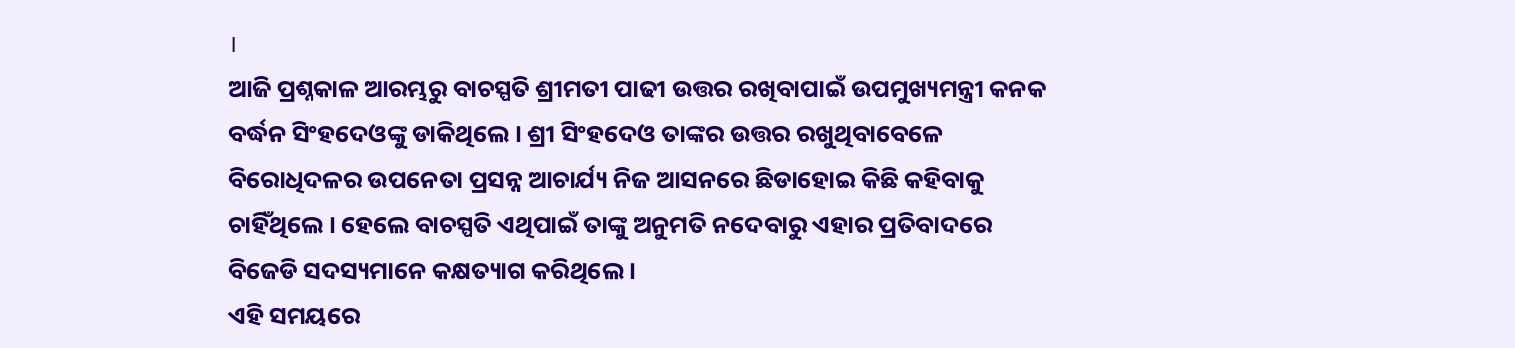।
ଆଜି ପ୍ରଶ୍ନକାଳ ଆରମ୍ଭରୁ ବାଚସ୍ପତି ଶ୍ରୀମତୀ ପାଢୀ ଉତ୍ତର ରଖିବାପାଇଁ ଉପମୁଖ୍ୟମନ୍ତ୍ରୀ କନକ ବର୍ଦ୍ଧନ ସିଂହଦେଓଙ୍କୁ ଡାକିଥିଲେ । ଶ୍ରୀ ସିଂହଦେଓ ତାଙ୍କର ଉତ୍ତର ରଖୁଥିବାବେଳେ ବିରୋଧିଦଳର ଉପନେତା ପ୍ରସନ୍ନ ଆଚାର୍ଯ୍ୟ ନିଜ ଆସନରେ ଛିଡାହୋଇ କିଛି କହିବାକୁ ଚାହିଁଥିଲେ । ହେଲେ ବାଚସ୍ପତି ଏଥିପାଇଁ ତାଙ୍କୁ ଅନୁମତି ନଦେବାରୁ ଏହାର ପ୍ରତିବାଦରେ ବିଜେଡି ସଦସ୍ୟମାନେ କକ୍ଷତ୍ୟାଗ କରିଥିଲେ ।
ଏହି ସମୟରେ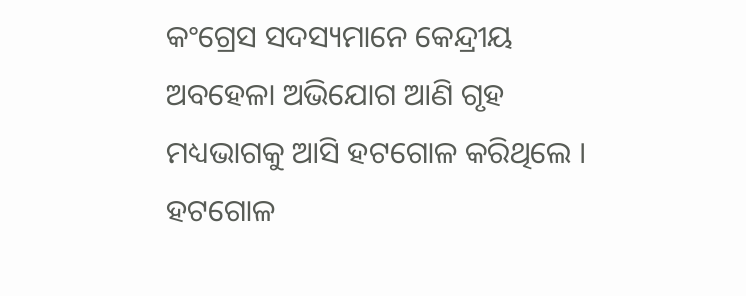କଂଗ୍ରେସ ସଦସ୍ୟମାନେ କେନ୍ଦ୍ରୀୟ ଅବହେଳା ଅଭିଯୋଗ ଆଣି ଗୃହ ମଧ୍ୟଭାଗକୁ ଆସି ହଟଗୋଳ କରିଥିଲେ । ହଟଗୋଳ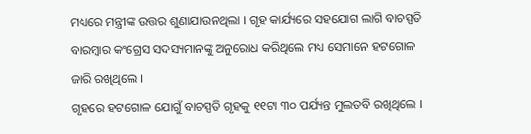ମଧ୍ୟରେ ମନ୍ତ୍ରୀଙ୍କ ଉତ୍ତର ଶୁଣାଯାଉନଥିଲା । ଗୃହ କାର୍ଯ୍ୟରେ ସହଯୋଗ ଲାଗି ବାଚସ୍ପତି ବାରମ୍ବାର କଂଗ୍ରେସ ସଦସ୍ୟମାନଙ୍କୁ ଅନୁରୋଧ କରିଥିଲେ ମଧ୍ୟ ସେମାନେ ହଟଗୋଳ ଜାରି ରଖିଥିଲେ ।
ଗୃହରେ ହଟଗୋଳ ଯୋଗୁଁ ବାଚସ୍ପତି ଗୃହକୁ ୧୧ଟା ୩୦ ପର୍ଯ୍ୟନ୍ତ ମୁଲତବି ରଖିଥିଲେ ।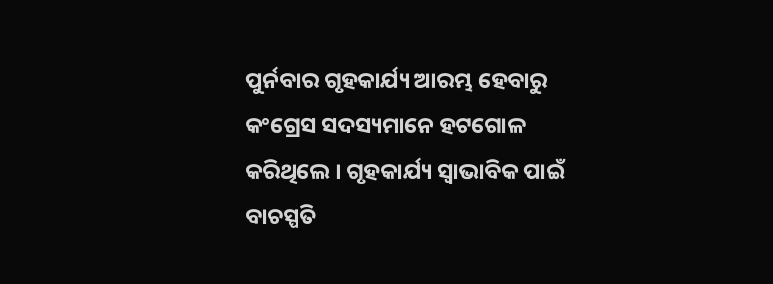ପୁର୍ନବାର ଗୃହକାର୍ଯ୍ୟ ଆରମ୍ଭ ହେବାରୁ କଂଗ୍ରେସ ସଦସ୍ୟମାନେ ହଟଗୋଳ କରିଥିଲେ । ଗୃହକାର୍ଯ୍ୟ ସ୍ୱାଭାବିକ ପାଇଁ ବାଚସ୍ପତି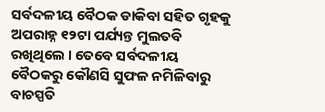ସର୍ବଦଳୀୟ ବୈଠକ ଡାକିବା ସହିତ ଗୃହକୁ ଅପରାହ୍ନ ୧୨ଟା ପର୍ଯ୍ୟନ୍ତ ମୁଲତବି ରଖିଥିଲେ । ତେବେ ସର୍ବଦଳୀୟ ବୈଠକରୁ କୌଣସି ସୁଫଳ ନମିଳିବାରୁ ବାଚସ୍ପତି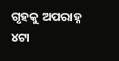ଗୃହକୁ ଅପରାହ୍ନ ୪ଟା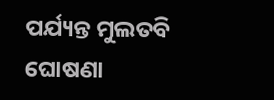ପର୍ଯ୍ୟନ୍ତ ମୁଲତବି ଘୋଷଣା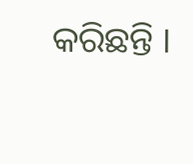କରିଛନ୍ତି ।